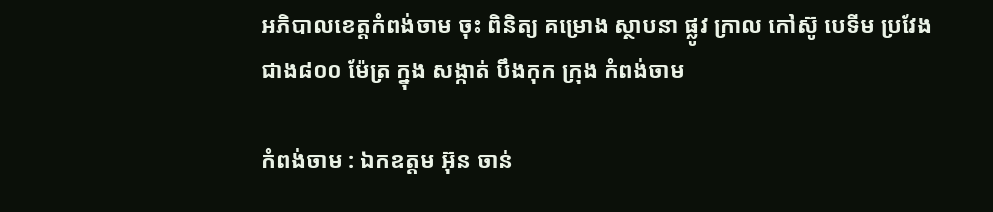អភិបាលខេត្តកំពង់ចាម ចុះ ពិនិត្យ គម្រោង ស្ថាបនា ផ្លូវ ក្រាល កៅស៊ូ បេទីម ប្រវែង ជាង៨០០ ម៉ែត្រ ក្នុង សង្កាត់ បឹងកុក ក្រុង កំពង់ចាម

កំពង់ចាម : ឯកឧត្តម អ៊ុន ចាន់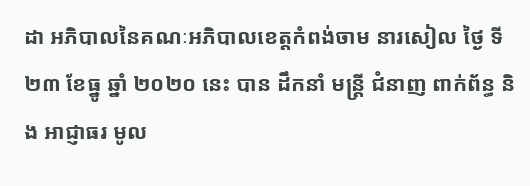ដា អភិបាលនៃគណៈអភិបាលខេត្តកំពង់ចាម នារសៀល ថ្ងៃ ទី ២៣ ខែធ្នូ ឆ្នាំ ២០២០ នេះ បាន ដឹកនាំ មន្ត្រី ជំនាញ ពាក់ព័ន្ធ និង អាជ្ញាធរ មូល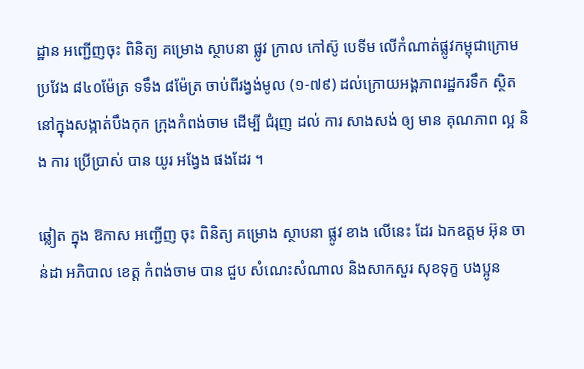ដ្ឋាន អញ្ជេីញចុះ ពិនិត្យ គម្រោង ស្ថាបនា ផ្លូវ ក្រាល កៅស៊ូ បេទីម លើកំណាត់ផ្លូវកម្ពុជាក្រោម ប្រវែង ៨៤០ម៉ែត្រ ទទឹង ៨ម៉ែត្រ ចាប់ពីរង្វង់មូល (១-៧៩) ដល់ក្រោយអង្គភាពរដ្ឋករទឹក ស្ថិតនៅក្នុងសង្កាត់បឹងកុក ក្រុងកំពង់ចាម ដេីម្បី ជំរុញ ដល់ ការ សាងសង់ ឲ្យ មាន គុណភាព ល្អ និង ការ ប្រើប្រាស់ បាន យូរ អង្វែង ផងដែរ ។

ឆ្លៀត ក្នុង ឱកាស អញ្ជើញ ចុះ ពិនិត្យ គម្រោង ស្ថាបនា ផ្លូវ ខាង លើនេះ ដែរ ឯកឧត្តម អ៊ុន ចាន់ដា អភិបាល ខេត្ត កំពង់ចាម បាន ជួប សំណេះសំណាល និងសាកសួរ សុខទុក្ខ បងប្អូន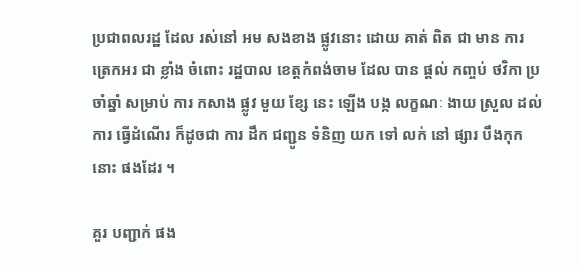ប្រជាពលរដ្ឋ ដែល រស់នៅ អម សងខាង ផ្លូវនោះ ដោយ គាត់ ពិត ជា មាន ការ ត្រេកអរ ជា ខ្លាំង ចំពោះ រដ្ឋបាល ខេត្តកំពង់ចាម ដែល បាន ផ្តល់ កញ្ចប់ ថវិកា ប្រចាំឆ្នាំ សម្រាប់ ការ កសាង ផ្លូវ មួយ ខ្សែ នេះ ឡើង បង្ក លក្ខណៈ ងាយ ស្រួល ដល់ ការ ធ្វើដំណើរ ក៏ដូចជា ការ ដឹក ជញ្ជូន ទំនិញ យក ទៅ លក់ នៅ ផ្សារ បឹងកុក នោះ ផងដែរ ។

គួរ បញ្ជាក់ ផង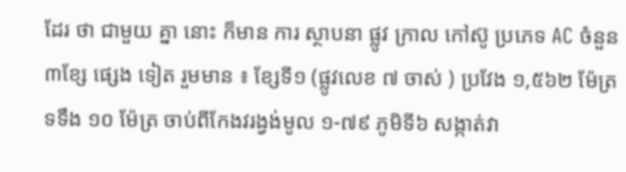ដែរ ថា ជាមួយ គ្នា នោះ ក៏មាន ការ ស្ថាបនា ផ្លូវ ក្រាល កៅស៊ូ ប្រភេទ AC ចំនួន ៣ខ្សែ ផ្សេង ទៀត រួមមាន ៖ ខ្សែទី១ (ផ្លូវលេខ ៧ ចាស់ ) ប្រវែង ១,៥៦២ ម៉ែត្រ ទទឹង ១០ ម៉ែត្រ ចាប់ពីកែងវរង្វង់មូល ១-៧៩ ភូមិទី៦ សង្កាត់វា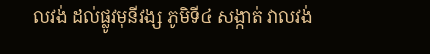លវង់ ដល់ផ្លូវមុនីវង្ស ភូមិទី៤ សង្កាត់ វាលវង់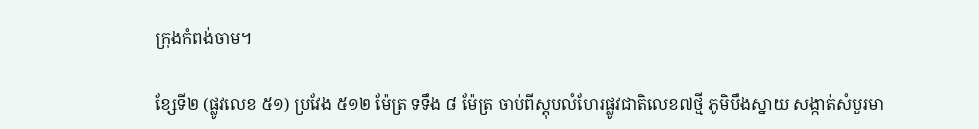ក្រុងកំពង់ចាម។

ខ្សែទី២ (ផ្លូវលេខ ៥១) ប្រវែង ៥១២ ម៉ែត្រ ទទឹង ៨ ម៉ែត្រ ចាប់ពីស្តុបលំហែរផ្លូវជាតិលេខ៧ថ្មី ភូមិបឹងស្នាយ សង្កាត់សំបួរមា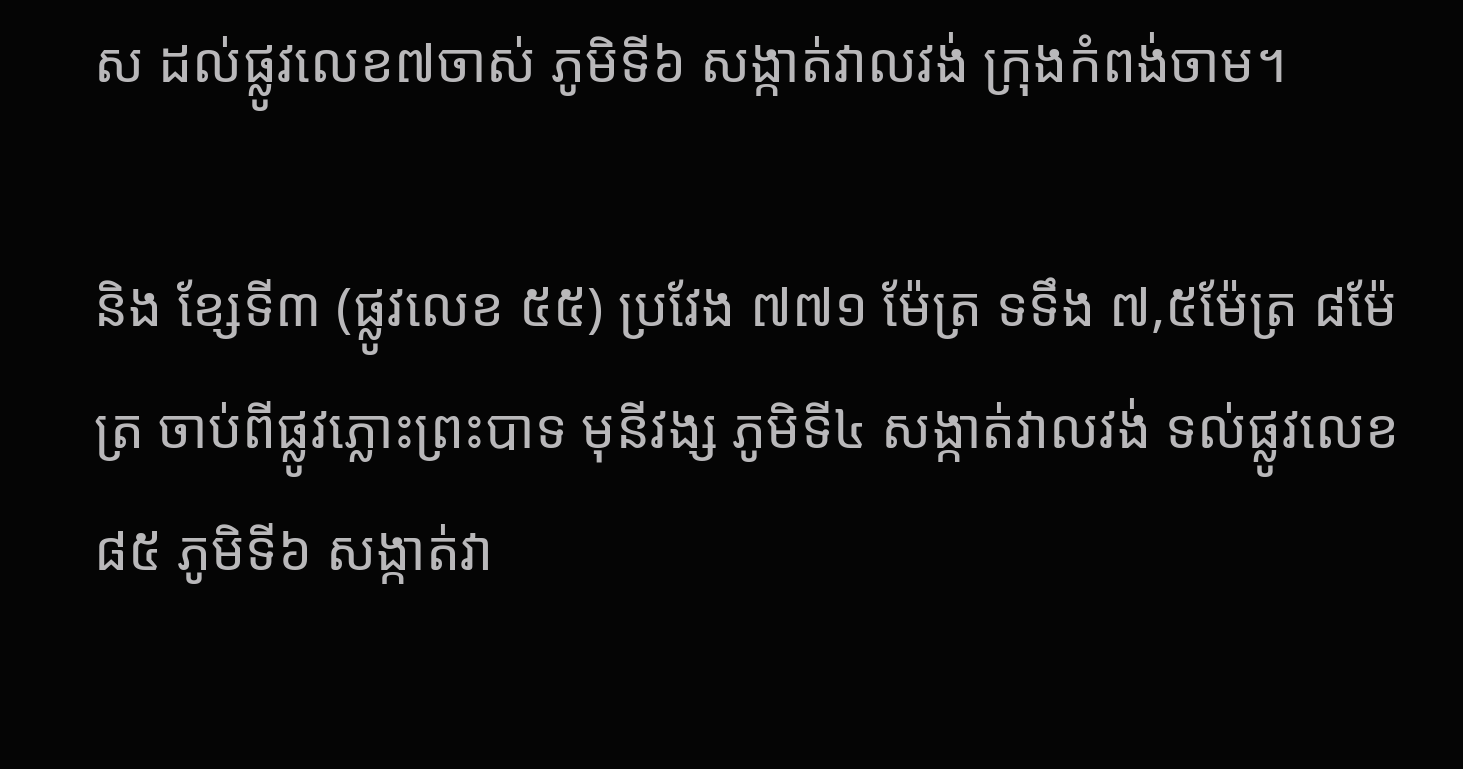ស ដល់ផ្លូវលេខ៧ចាស់ ភូមិទី៦ សង្កាត់វាលវង់ ក្រុងកំពង់ចាម។

និង ខ្សែទី៣ (ផ្លូវលេខ ៥៥) ប្រវែង ៧៧១ ម៉ែត្រ ទទឹង ៧,៥ម៉ែត្រ ៨ម៉ែត្រ ចាប់ពីផ្លូវភ្លោះព្រះបាទ មុនីវង្ស ភូមិទី៤ សង្កាត់វាលវង់ ទល់ផ្លូវលេខ ៨៥ ភូមិទី៦ សង្កាត់វា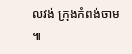លវង់ ក្រុងកំពង់ចាម ៕